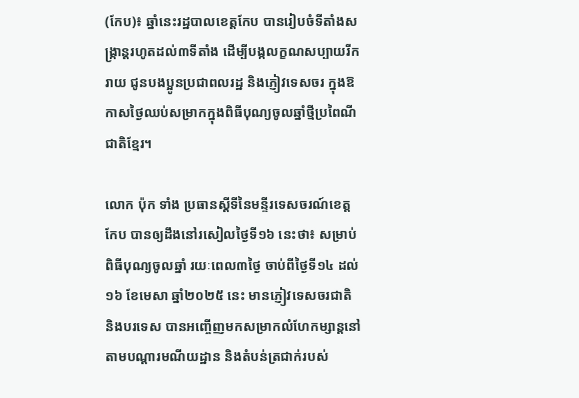(កែប)៖ ឆ្នាំនេះរដ្ឋបាលខេត្តកែប បានរៀបចំទីតាំងសង្រ្កាន្តរហូតដល់៣ទីតាំង ដើម្បីបង្កលក្ខណសប្បាយរីករាយ ជូនបងប្អូនប្រជាពលរដ្ឋ និងភ្ញៀវទេសចរ ក្នុងឱកាសថ្ងៃឈប់សម្រាកក្នុងពិធីបុណ្យចូលឆ្នាំថ្មីប្រពៃណីជាតិខ្មែរ។

លោក ប៉ុក ទាំង ប្រធានស្ដីទីនៃមន្ទីរទេសចរណ៍ខេត្តកែប បានឲ្យដឹងនៅរសៀលថ្ងៃទី១៦ នេះថា៖ សម្រាប់ពិធីបុណ្យចូលឆ្នាំ រយៈពេល៣ថ្ងៃ ចាប់ពីថ្ងៃទី១៤ ដល់១៦ ខែមេសា ឆ្នាំ២០២៥ នេះ មានភ្ញៀវទេសចរជាតិ និងបរទេស បានអញ្ចេីញមកសម្រាកលំហែកម្សាន្តនៅតាមបណ្តារមណីយដ្ឋាន និងតំបន់ត្រជាក់របស់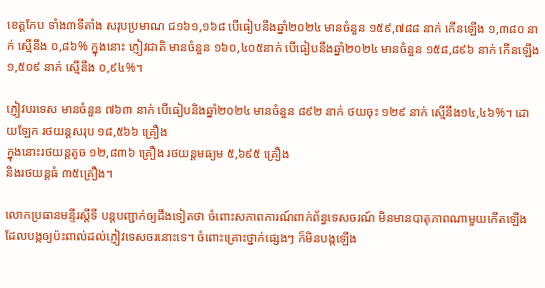ខេត្តកែប ទាំង៣ទីតាំង សរុបប្រមាណ ជ១៦១,១៦៨ បើធៀបនឹងឆ្នាំ២០២៤ មានចំនួន ១៥៩,៧៨៨ នាក់ កើនឡើង ១,៣៨០ នាក់ ស្មើនឹង ០,៨៦% ក្នុងនោះ ភ្ញៀវជាតិ មានចំនួន ១៦០,៤០៥នាក់ បើធៀបនឹងឆ្នាំ២០២៤ មានចំនួន ១៥៨,៨៩៦ នាក់ កើនឡើង ១,៥០៩ នាក់ ស្មើនឹង ០,៩៤%។

ភ្ញៀវបរទេស មានចំនួន ៧៦៣ នាក់ បើធៀបនិងឆ្នាំ២០២៤ មានចំនួន ៨៩២ នាក់ ថយចុះ ១២៩ នាក់ ស្មើនឹង១៤,៤៦%។ ដោយឡែក រថយន្តសរុប ១៨,៥៦៦ គ្រឿង
ក្នុងនោះរថយន្តតូច ១២,៨៣៦ គ្រឿង រថយន្តមធ្យម ៥,៦៩៥ គ្រឿង
និងរថយន្តធំ ៣៥គ្រឿង។

លោកប្រធានមន្ទីរស្ដីទី បន្តបញ្ជាក់ឲ្យដឹងទៀតថា ចំពោះសភាពការណ៍ពាក់ព័ន្ធទេសចរណ៍ មិនមានបាតុភាពណាមួយកើតឡើង ដែលបង្កឲ្យប៉ះពាល់ដល់ភ្ញៀវទេសចរនោះទេ។ ចំពោះគ្រោះថ្នាក់ផ្សេងៗ ក៏មិនបង្កឡើង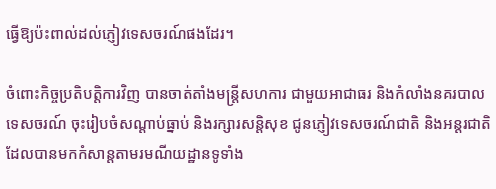ធ្វើឱ្យប៉ះពាល់ដល់ភ្ញៀវទេសចរណ៍ផងដែរ។

ចំពោះកិច្ចប្រតិបត្តិការវិញ បានចាត់តាំងមន្ត្រីសហការ ជាមួយអាជាធរ និងកំលាំងនគរបាលទេសចរណ៍ ចុះរៀបចំសណ្ដាប់ធ្នាប់ និងរក្សារសន្តិសុខ ជូនភ្ញៀវទេសចរណ៍ជាតិ និងអន្តរជាតិ ដែលបានមកកំសាន្តតាមរមណីយដ្ឋានទូទាំង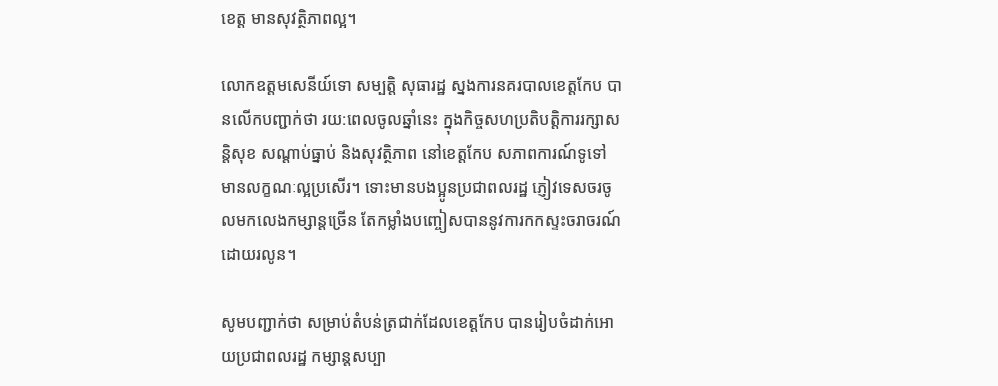ខេត្ត មានសុវត្ថិភាពល្អ។

លោកឧត្តមសេនីយ៍ទោ សម្បត្តិ សុធារដ្ឋ ស្នងការនគរបាលខេត្តកែប បានលើកបញ្ជាក់ថា រយ:ពេលចូលឆ្នាំនេះ ក្នុងកិច្ចសហប្រតិបត្តិការរក្សាសន្តិសុខ សណ្តាប់ធ្នាប់ និងសុវត្ថិភាព នៅខេត្តកែប សភាពការណ៍ទូទៅ មានលក្ខណៈល្អប្រសើរ។ ទោះមានបងប្អូនប្រជាពលរដ្ឋ ភ្ញៀវទេសចរចូលមកលេងកម្សាន្តច្រើន តែកម្លាំងបញ្ចៀសបាននូវការកកស្ទះចរាចរណ៍ ដោយរលូន។

សូមបញ្ជាក់ថា សម្រាប់តំបន់ត្រជាក់ដែលខេត្តកែប បានរៀបចំដាក់អោយប្រជាពលរដ្ឋ កម្សាន្តសប្បា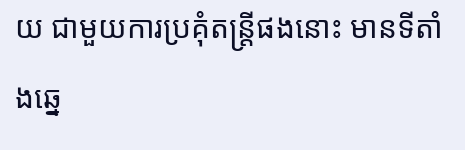យ ជាមួយការប្រគុំតន្រ្តីផងនោះ មានទីតាំងឆ្នេ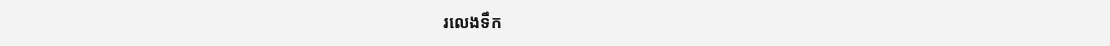រលេងទឹក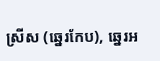ស្រីស (ឆ្នេរកែប), ឆ្នេរអ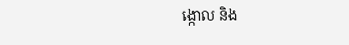ង្កោល និង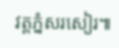វត្តភ្នំសរសៀរ៕